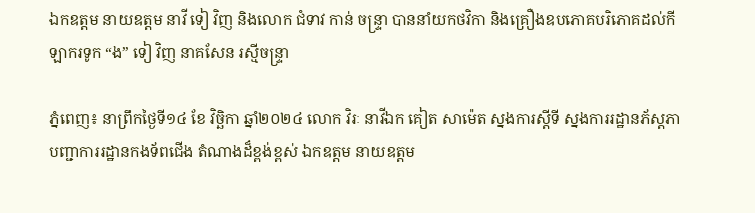ឯកឧត្តម នាយឧត្តម នាវី ទៀ វិញ និងលោក ជំទាវ កាន់ ចន្ទ្រា បាននាំយកថវិកា និងគ្រឿងឧបភោគបរិភោគដល់កីឡាករទូក “ង” ទៀ វិញ នាគសែន រស្មីចន្ទ្រា

ភ្នំពេញ៖ នាព្រឹកថ្ងៃទី១៤ ខែ វិច្ឆិកា ឆ្នាំ២០២៤ លោក វិរៈ នាវីឯក គៀត សាម៉េត ស្នងការស្តីទី ស្នងការរដ្ឋានភ័ស្តភា បញ្ជាការរដ្ឋានកងទ័ពជើង តំណាងដ៏ខ្ពង់ខ្ពស់ ឯកឧត្តម នាយឧត្តម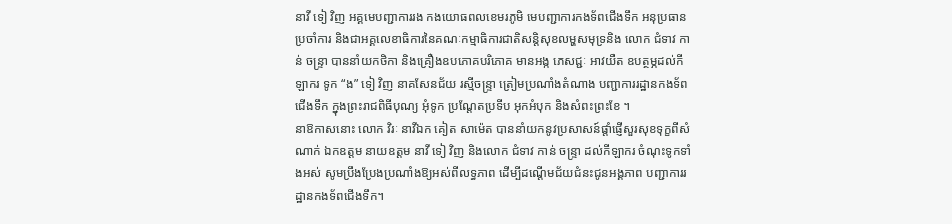នាវី ទៀ វិញ អគ្គមេបញ្ជាការរង កងយោធពលខេមរភូមិ មេបញ្ជាការកងទ័ពជើងទឹក អនុប្រធានប្រចាំការ និងជាអគ្គលេខាធិការនៃគណៈកម្មាធិការជាតិសន្តិសុខលម្ហសមុទ្រនិង លោក ជំទាវ កាន់ ចន្ទ្រា បាននាំយកថិកា និងគ្រឿងឧបភោគបរិភោគ មានអង្ក ភេសជ្ជៈ អាវយឺត ឧបត្ថម្ភដល់កីឡាករ ទូក “ង” ទៀ វិញ នាគសែនជ័យ រស្មីចន្ទ្រា ត្រៀមប្រណាំងតំណាង បញ្ជាការរដ្ឋានកងទ័ពជើងទឹក ក្នុងព្រះរាជពិធីបុណ្យ អុំទូក ប្រណ្តែតប្រទីប អុកអំបុក និងសំពះព្រះខែ ។
នាឱកាសនោះ លោក វិរៈ នាវីឯក គៀត សាម៉េត បាននាំយកនូវប្រសាសន៍ផ្តាំផ្ញើសួរសុខទុក្ខពីសំណាក់ ឯកឧត្តម នាយឧត្តម នាវី ទៀ វិញ និងលោក ជំទាវ កាន់ ចន្ទ្រា ដល់កីឡាករ ចំណុះទូកទាំងអស់ សូមប្រឹងប្រែងប្រណាំងឱ្យអស់ពីលទ្ធភាព ដើម្បីដណ្តើមជ័យជំនះជូនអង្គភាព បញ្ជាការរដ្ឋានកងទ័ពជើងទឹក។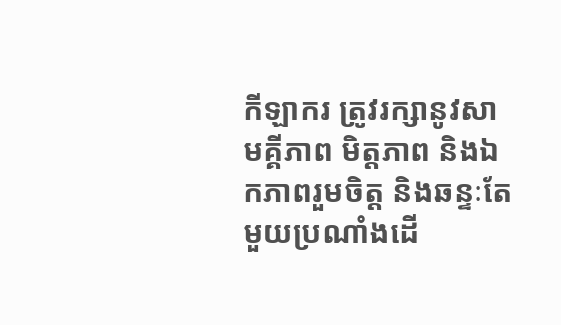កីឡាករ ត្រូវរក្សានូវសាមគ្គីភាព មិត្តភាព និងឯកភាពរួមចិត្ត និងឆន្ទៈតែមួយប្រណាំងដើ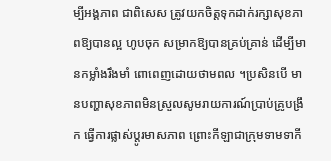ម្បីអង្គភាព ជាពិសេស ត្រូវយកចិត្តទុកដាក់រក្សាសុខភាពឱ្យបានល្អ ហូបចុក សម្រាកឱ្យបានគ្រប់គ្រាន់ ដើម្បីមានកម្លាំងរឹងមាំ ពោពេញដោយថាមពល ។ប្រសិនបើ មានបញ្ហាសុខភាពមិនស្រួលសូមរាយការណ៍ប្រាប់គ្រូបង្រឹក ធ្វើការផ្លាស់ប្តូរមាសភាព ព្រោះកីឡាជាក្រុមទាមទាកី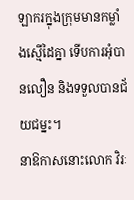ឡាករក្នុងក្រុមមានកម្លាំងស្មើដៃគ្នា ទើបការអុំបានលឿន និងទទួលបានជ័យជម្នះ។
នាឱកាសនោះលោក វិរៈ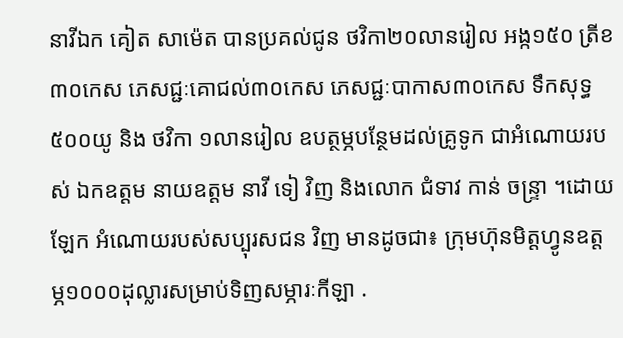នាវីឯក គៀត សាម៉េត បានប្រគល់ជូន ថវិកា២០លានរៀល អង្ក១៥០ ត្រីខ ៣០កេស ភេសជ្ជៈគោជល់៣០កេស ភេសជ្ជៈបាកាស៣០កេស ទឹកសុទ្ធ៥០០យូ និង ថវិកា ១លានរៀល ឧបត្ថម្ភបន្ថែមដល់គ្រូទូក ជាអំណោយរបស់ ឯកឧត្តម នាយឧត្តម នាវី ទៀ វិញ និងលោក ជំទាវ កាន់ ចន្ទ្រា ។ដោយឡែក អំណោយរបស់សប្បុរសជន វិញ មានដូចជា៖ ក្រុមហ៊ុនមិត្តហ្វូនឧត្តម្ភ១០០០ដុល្លារសម្រាប់ទិញសម្ភារៈកីឡា .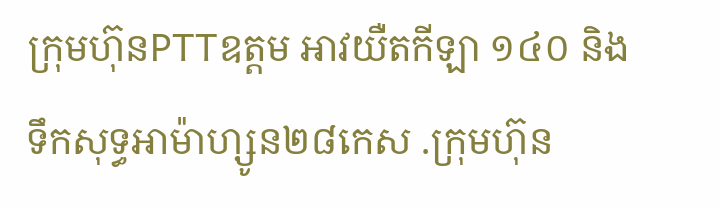ក្រុមហ៊ុនPTTឧត្តម អាវយឺតកីឡា ១៤០ និងទឹកសុទ្ធអាម៉ាហ្សូន២៨កេស .ក្រុមហ៊ុន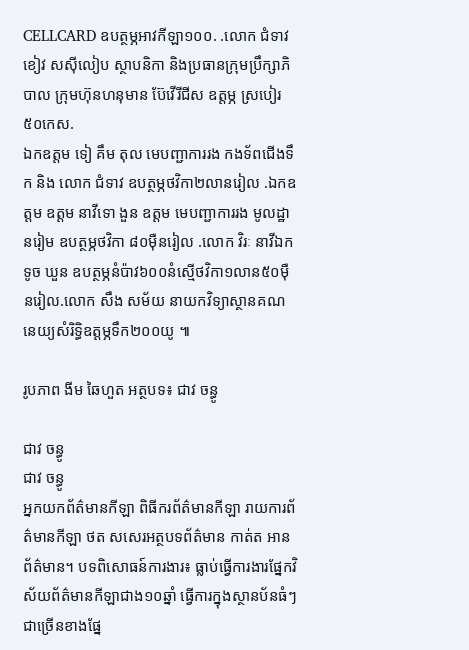CELLCARD ឧបត្ថម្ភអាវកីឡា១០០. .លោក ជំទាវ ខៀវ សស៊ីលៀប ស្ថាបនិកា និងប្រធានក្រុមប្រឹក្សាភិបាល ក្រុមហ៊ុនហនុមាន ប៊ែវើរីជីស ឧត្តម្ភ ស្របៀរ ៥០កេស.
ឯកឧត្តម ទៀ គឹម តុល មេបញ្ជាការរង កងទ័ពជើងទឹក និង លោក ជំទាវ ឧបត្ថម្ភថវិកា២លានរៀល .ឯកឧត្តម ឧត្តម នាវីទោ ងួន ឧត្តម មេបញ្ជាការរង មូលដ្ឋានរៀម ឧបត្ថម្ភថវិកា ៨០ម៉ឺនរៀល .លោក វិរៈ នាវីឯក ទូច ឃួន ឧបត្ថម្ភនំប៉ាវ៦០០នំស្មើថវិកា១លាន៥០ម៉ឺនរៀល.លោក សឹង សម័យ នាយកវិទ្យាស្ថានគណនេយ្យសំរិទ្ធិឧត្តម្ភទឹក២០០យូ ៕

រូបភាព ងីម ឆៃហួត អត្ថបទ៖ ជាវ ចន្ធូ

ជាវ ចន្ធូ
ជាវ ចន្ធូ
អ្នកយកព័ត៌មានកីឡា ពិធីករព័ត៌មានកីឡា រាយការព័ត៌មានកីឡា ថត សសេរអត្ថបទព័ត៌មាន កាត់ត អានព័ត៌មាន។ បទពិសោធន៍ការងារ៖ ធ្លាប់ធ្វើការងារផ្នែកវិស័យព័ត៌មានកីឡាជាង១០ឆ្នាំ ធ្វើការក្នុងស្ថានប័នធំៗជាច្រើនខាងផ្នែ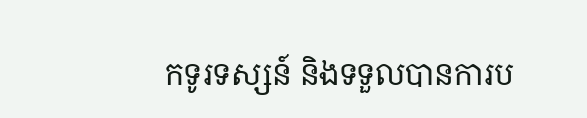កទូរទស្សន៍ និងទទួលបានការប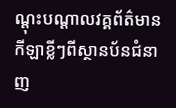ណ្តុះបណ្តាលវគ្គព័ត៌មានកីឡាខ្លីៗពីស្ថានប័នជំនាញ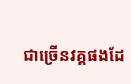ជាច្រើនវគ្គផងដែ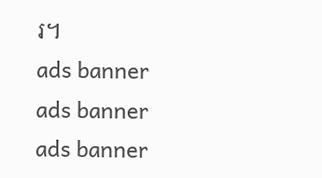រ។
ads banner
ads banner
ads banner